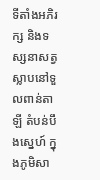ទីតាំងអភិរក្ស និងទស្សនាសត្វស្លាបនៅទួលពាន់តាឡី តំបន់បឹងស្នេហ៍ ក្នុងភូមិសា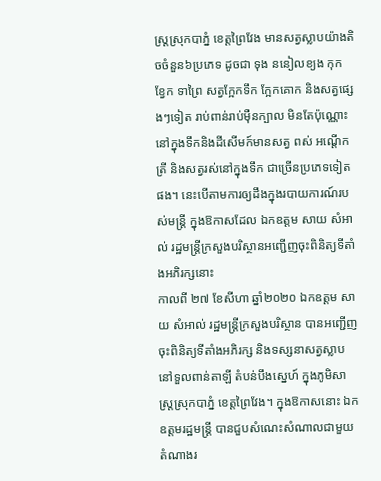ស្រ្តស្រុកបាភ្នំ ខេត្តព្រៃវែង មានសត្វស្លាបយ៉ាងតិចចំនួន៦ប្រភេទ ដូចជា ទុង ននៀលខ្យង កុក ខ្វែក ទាព្រៃ សត្វក្អែកទឹក ក្អែកគោក និងសត្វផ្សេងៗទៀត រាប់ពាន់រាប់ម៉ឺនក្បាល មិនតែប៉ុណ្ណោះនៅក្នុងទឹកនិងដីសើមក៍មានសត្វ ពស់ អណ្ដើក ត្រី និងសត្វរស់នៅក្នុងទឹក ជាច្រើនប្រភេទទៀតផង។ នេះបើតាមការឲ្យដឹងក្នុងរបាយការណ៍របស់មន្ត្រី ក្នុងឱកាសដែល ឯកឧត្តម សាយ សំអាល់ រដ្ឋមន្រ្តីក្រសួងបរិស្ថានអញ្ជើញចុះពិនិត្យទីតាំងអភិរក្សនោះ
កាលពី ២៧ ខែសីហា ឆ្នាំ២០២០ ឯកឧត្តម សាយ សំអាល់ រដ្ឋមន្រ្តីក្រសួងបរិស្ថាន បានអញ្ជើញចុះពិនិត្យទីតាំងអភិរក្ស និងទស្សនាសត្វស្លាបនៅទួលពាន់តាឡី តំបន់បឹងស្នេហ៍ ក្នុងភូមិសាស្រ្តស្រុកបាភ្នំ ខេត្តព្រៃវែង។ ក្នុងឱកាសនោះ ឯកឧត្តមរដ្ឋមន្រ្តី បានជួបសំណេះសំណាលជាមួយតំណាងរ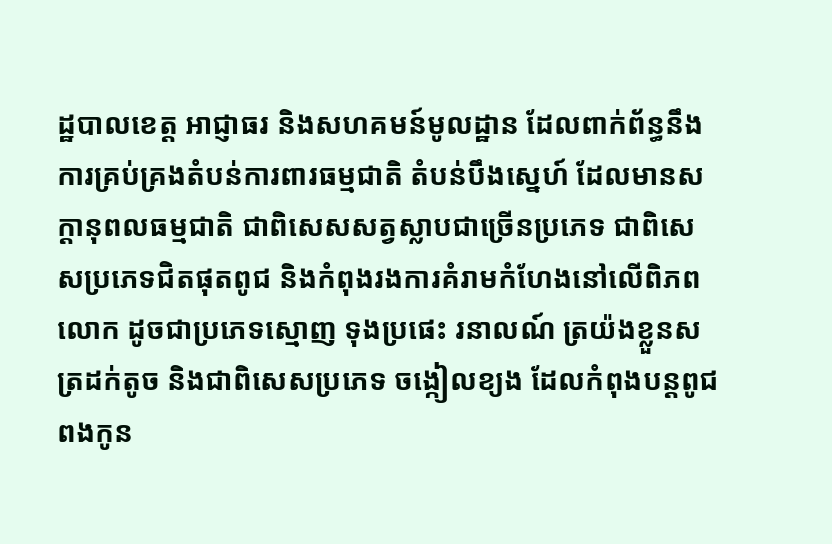ដ្ឋបាលខេត្ត អាជ្ញាធរ និងសហគមន៍មូលដ្ឋាន ដែលពាក់ព័ន្ធនឹងការគ្រប់គ្រងតំបន់ការពារធម្មជាតិ តំបន់បឹងស្នេហ៍ ដែលមានសក្តានុពលធម្មជាតិ ជាពិសេសសត្វស្លាបជាច្រើនប្រភេទ ជាពិសេសប្រភេទជិតផុតពូជ និងកំពុងរងការគំរាមកំហែងនៅលើពិភពលោក ដូចជាប្រភេទស្មោញ ទុងប្រផេះ រនាលណ៍ ត្រយ៉ងខ្លួនស ត្រដក់តូច និងជាពិសេសប្រភេទ ចង្កៀលខ្យង ដែលកំពុងបន្តពូជពងកូន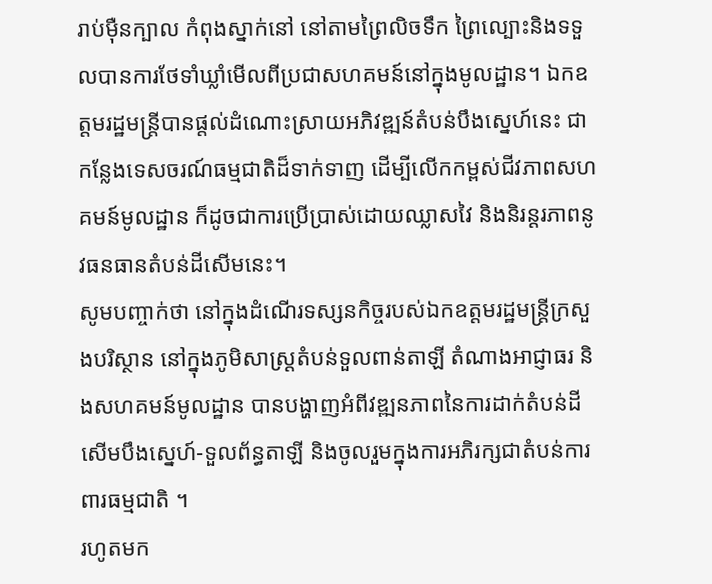រាប់ម៉ឺនក្បាល កំពុងស្នាក់នៅ នៅតាមព្រៃលិចទឹក ព្រៃល្បោះនិងទទួលបានការថែទាំឃ្លាំមើលពីប្រជាសហគមន៍នៅក្នុងមូលដ្ឋាន។ ឯកឧត្តមរដ្ឋមន្រ្តីបានផ្តល់ដំណោះស្រាយអភិវឌ្ឍន៍តំបន់បឹងស្នេហ៍នេះ ជាកន្លែងទេសចរណ៍ធម្មជាតិដ៏ទាក់ទាញ ដើម្បីលើកកម្ពស់ជីវភាពសហគមន៍មូលដ្ឋាន ក៏ដូចជាការប្រើប្រាស់ដោយឈ្លាសវៃ និងនិរន្តរភាពនូវធនធានតំបន់ដីសើមនេះ។
សូមបញ្ចាក់ថា នៅក្នុងដំណើរទស្សនកិច្ចរបស់ឯកឧត្តមរដ្ឋមន្រ្តីក្រសួងបរិស្ថាន នៅក្នុងភូមិសាស្រ្តតំបន់ទួលពាន់តាឡី តំណាងអាជ្ញាធរ និងសហគមន៍មូលដ្ឋាន បានបង្ហាញអំពីវឌ្ឍនភាពនៃការដាក់តំបន់ដីសើមបឹងស្នេហ៍-ទួលព័ន្ធតាឡី និងចូលរួមក្នុងការអភិរក្សជាតំបន់ការពារធម្មជាតិ ។
រហូតមក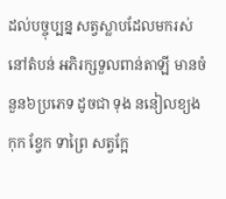ដល់បច្ចុប្បន្ន សត្វស្លាបដែលមករស់នៅតំបន់ អភិរក្សទួលពាន់តាឡី មានចំនួន៦ប្រភេទ ដូចជា ទុង ននៀលខ្យង កុក ខ្វែក ទាព្រៃ សត្វក្អែ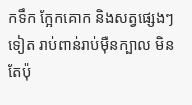កទឹក ក្អែកគោក និងសត្វផ្សេងៗទៀត រាប់ពាន់រាប់ម៉ឺនក្បាល មិនតែប៉ុ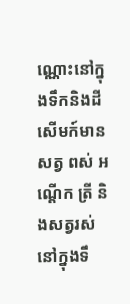ណ្ណោះនៅក្នុងទឹកនិងដីសើមក៍មានសត្វ ពស់ អណ្ដើក ត្រី និងសត្វរស់នៅក្នុងទឹ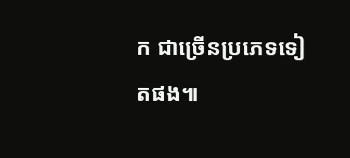ក ជាច្រើនប្រភេទទៀតផង៕